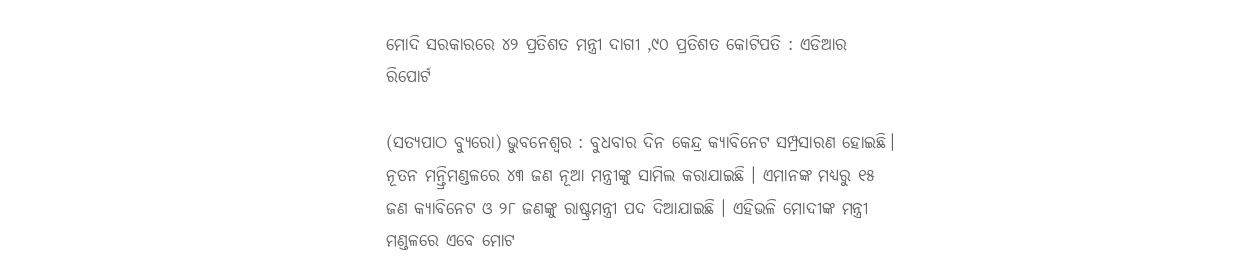ମୋଦି ସରକାରରେ ୪୨ ପ୍ରତିଶତ ମନ୍ତ୍ରୀ ଦାଗୀ ,୯୦ ପ୍ରତିଶତ କୋଟିପତି : ଏଡିଆର ରିପୋର୍ଟ

(ସତ୍ୟପାଠ ବ୍ୟୁରୋ) ଭୁବନେଶ୍ୱର : ବୁଧବାର ଦିନ କେନ୍ଦ୍ର କ୍ୟାବିନେଟ ସମ୍ପ୍ରସାରଣ ହୋଇଛି। ନୂତନ ମନ୍ତ୍ରିମଣ୍ଡଳରେ ୪୩ ଜଣ ନୂଆ ମନ୍ତ୍ରୀଙ୍କୁ ସାମିଲ କରାଯାଇଛି । ଏମାନଙ୍କ ମଧ୍ୟରୁ ୧୫ ଜଣ କ୍ୟାବିନେଟ ଓ ୨୮ ଜଣଙ୍କୁ ରାଷ୍ଟ୍ରମନ୍ତ୍ରୀ ପଦ ଦିଆଯାଇଛି । ଏହିଭଳି ମୋଦୀଙ୍କ ମନ୍ତ୍ରୀ ମଣ୍ଡଳରେ ଏବେ ମୋଟ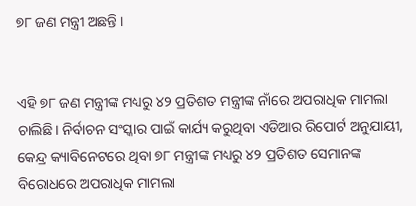୭୮ ଜଣ ମନ୍ତ୍ରୀ ଅଛନ୍ତି ।


ଏହି ୭୮ ଜଣ ମନ୍ତ୍ରୀଙ୍କ ମଧ୍ୟରୁ ୪୨ ପ୍ରତିଶତ ମନ୍ତ୍ରୀଙ୍କ ନାଁରେ ଅପରାଧିକ ମାମଲା ଚାଲିଛି। ନିର୍ବାଚନ ସଂସ୍କାର ପାଇଁ କାର୍ଯ୍ୟ କରୁଥିବା ଏଡିଆର ରିପୋର୍ଟ ଅନୁଯାୟୀ, କେନ୍ଦ୍ର କ୍ୟାବିନେଟରେ ଥିବା ୭୮ ମନ୍ତ୍ରୀଙ୍କ ମଧ୍ୟରୁ ୪୨ ପ୍ରତିଶତ ସେମାନଙ୍କ ବିରୋଧରେ ଅପରାଧିକ ମାମଲା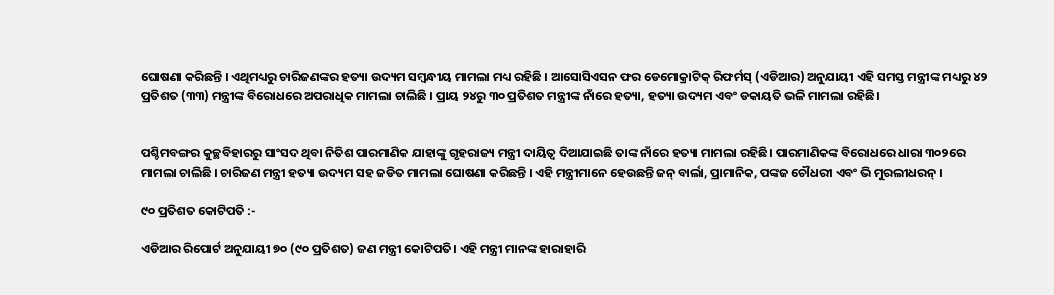ଘୋଷଣା କରିଛନ୍ତି । ଏଥିମଧ୍ୟରୁ ଚାରିଜଣଙ୍କର ହତ୍ୟା ଉଦ୍ୟମ ସମ୍ବନ୍ଧୀୟ ମାମଲା ମଧ୍ୟ ରହିଛି । ଆସୋସିଏସନ ଫର ଡେମୋକ୍ରାଟିକ୍ ରିଫର୍ମସ୍ (ଏଡିଆର) ଅନୁଯାୟୀ ଏହି ସମସ୍ତ ମନ୍ତ୍ରୀଙ୍କ ମଧ୍ୟରୁ ୪୨ ପ୍ରତିଶତ (୩୩) ମନ୍ତ୍ରୀଙ୍କ ବିରୋଧରେ ଅପରାଧିକ ମାମଲା ଚାଲିଛି । ପ୍ରାୟ ୨୪ରୁ ୩୦ ପ୍ରତିଶତ ମନ୍ତ୍ରୀଙ୍କ ନାଁରେ ହତ୍ୟା, ହତ୍ୟା ଉଦ୍ୟମ ଏବଂ ଡକାୟତି ଭଳି ମାମଲା ରହିଛି।


ପଶ୍ଚିମବଙ୍ଗର କୁଚ୍ଛବିହାରରୁ ସାଂସଦ ଥିବା ନିତିଶ ପାରମାଣିକ ଯାହାଙ୍କୁ ଗୃହରାଜ୍ୟ ମନ୍ତ୍ରୀ ଦାୟିତ୍ବ ଦିଆଯାଇଛି ତାଙ୍କ ନାଁରେ ହତ୍ୟା ମାମଲା ରହିଛି। ପାରମାଣିକଙ୍କ ବିରୋଧରେ ଧାରା ୩୦୨ରେ ମାମଲା ଚାଲିଛି । ଚାରିଜଣ ମନ୍ତ୍ରୀ ହତ୍ୟା ଉଦ୍ୟମ ସହ ଜଡିତ ମାମଲା ଘୋଷଣା କରିଛନ୍ତି । ଏହି ମନ୍ତ୍ରୀମାନେ ହେଉଛନ୍ତି ଜନ୍ ବାର୍ଲା, ପ୍ରାମାନିକ, ପଙ୍କଜ ଚୌଧରୀ ଏବଂ ଭି ମୁରଲୀଧରନ୍ ।

୯୦ ପ୍ରତିଶତ କୋଟିପତି :-

ଏଡିଆର ରିପୋର୍ଟ ଅନୁଯାୟୀ ୭୦ (୯୦ ପ୍ରତିଶତ) ଜଣ ମନ୍ତ୍ରୀ କୋଟିପତି। ଏହି ମନ୍ତ୍ରୀ ମାନଙ୍କ ହାରାହାରି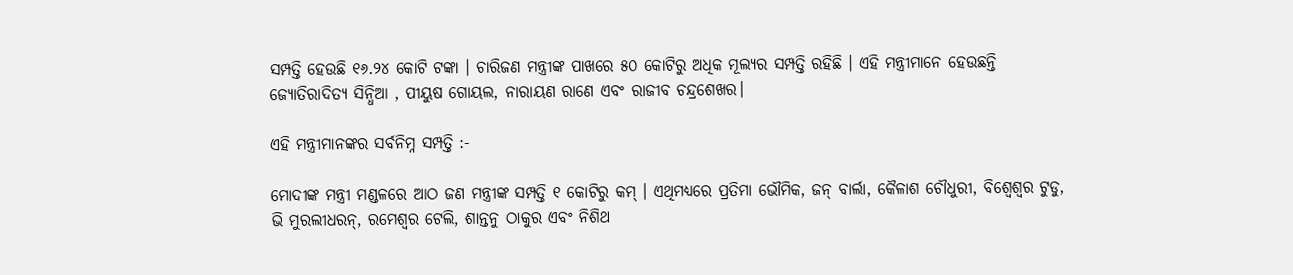ସମ୍ପତ୍ତି ହେଉଛି ୧୬.୨୪ କୋଟି ଟଙ୍କା । ଚାରିଜଣ ମନ୍ତ୍ରୀଙ୍କ ପାଖରେ ୫୦ କୋଟିରୁ ଅଧିକ ମୂଲ୍ୟର ସମ୍ପତ୍ତି ରହିଛି । ଏହି ମନ୍ତ୍ରୀମାନେ ହେଉଛନ୍ତି ଜ୍ୟୋତିରାଦିତ୍ୟ ସିନ୍ଧିଆ , ପୀୟୁଷ ଗୋୟଲ, ନାରାୟଣ ରାଣେ ଏବଂ ରାଜୀବ ଚନ୍ଦ୍ରଶେଖର।

ଏହି ମନ୍ତ୍ରୀମାନଙ୍କର ସର୍ବନିମ୍ନ ସମ୍ପତ୍ତି :-

ମୋଦୀଙ୍କ ମନ୍ତ୍ରୀ ମଣ୍ଡଳରେ ଆଠ ଜଣ ମନ୍ତ୍ରୀଙ୍କ ସମ୍ପତ୍ତି ୧ କୋଟିରୁ କମ୍ । ଏଥିମଧ୍ୟରେ ପ୍ରତିମା ଭୌମିକ, ଜନ୍ ବାର୍ଲା, କୈଳାଶ ଚୌଧୁରୀ, ବିଶ୍ୱେଶ୍ୱର ଟୁଡୁ, ଭି ମୁରଲୀଧରନ୍, ରମେଶ୍ୱର ଟେଲି, ଶାନ୍ତନୁ ଠାକୁର ଏବଂ ନିଶିଥ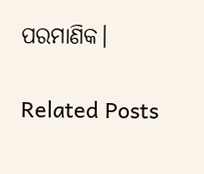ପରମାଣିକ।

Related Posts